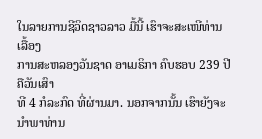ໃນລາຍການຊີວິດຊາວລາວ ມື້ນີ້ ເຮົາຈະສະເໜີທ່ານ ເລື້ອງ
ການສະຫລອງວັນຊາດ ອາເມຣິກາ ຄົບຮອບ 239 ປີ ຄືວັນເສົາ
ທີ 4 ກໍລະກົດ ທີ່ຜ່ານມາ. ນອກຈາກນັ້ນ ເຮົາຍັງຈະນຳພາທ່ານ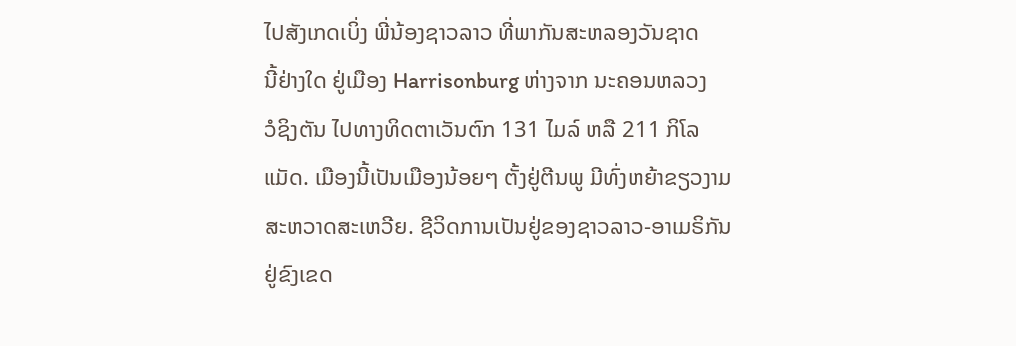ໄປສັງເກດເບິ່ງ ພີ່ນ້ອງຊາວລາວ ທີ່ພາກັນສະຫລອງວັນຊາດ
ນີ້ຢ່າງໃດ ຢູ່ເມືອງ Harrisonburg ຫ່າງຈາກ ນະຄອນຫລວງ
ວໍຊິງຕັນ ໄປທາງທິດຕາເວັນຕົກ 131 ໄມລ໌ ຫລື 211 ກິໂລ
ແມັດ. ເມືອງນີ້ເປັນເມືອງນ້ອຍໆ ຕັ້ງຢູ່ຕີນພູ ມີທົ່ງຫຍ້າຂຽວງາມ
ສະຫວາດສະເຫວີຍ. ຊີວິດການເປັນຢູ່ຂອງຊາວລາວ-ອາເມຣິກັນ
ຢູ່ຂົງເຂດ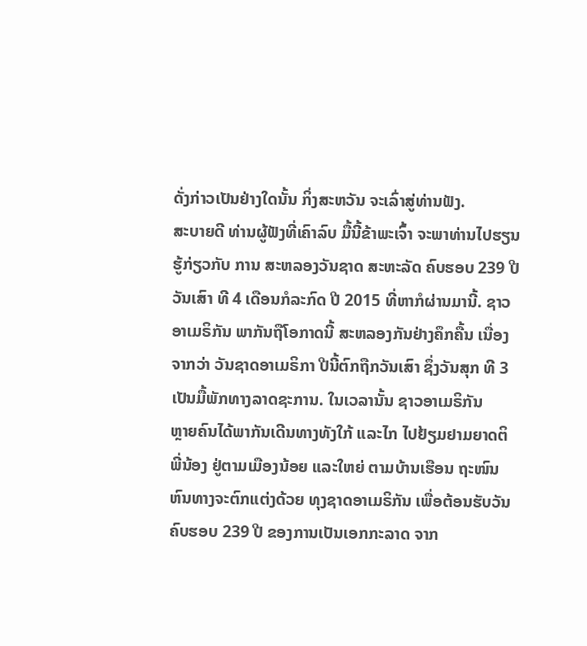ດັ່ງກ່າວເປັນຢ່າງໃດນັ້ນ ກິ່ງສະຫວັນ ຈະເລົ່າສູ່ທ່ານຟັງ.
ສະບາຍດີ ທ່ານຜູ້ຟັງທີ່ເຄົາລົບ ມື້ນີ້ຂ້າພະເຈົ້າ ຈະພາທ່ານໄປຮຽນ
ຮູ້ກ່ຽວກັບ ການ ສະຫລອງວັນຊາດ ສະຫະລັດ ຄົບຮອບ 239 ປີ
ວັນເສົາ ທີ 4 ເດືອນກໍລະກົດ ປີ 2015 ທີ່ຫາກໍຜ່ານມານີ້. ຊາວ
ອາເມຣິກັນ ພາກັນຖືໂອກາດນີ້ ສະຫລອງກັນຢ່າງຄຶກຄື້ນ ເນື່ອງ
ຈາກວ່າ ວັນຊາດອາເມຣິກາ ປີນີ້ຕົກຖືກວັນເສົາ ຊຶ່ງວັນສຸກ ທີ 3
ເປັນມື້ພັກທາງລາດຊະການ. ໃນເວລານັ້ນ ຊາວອາເມຣິກັນ
ຫຼາຍຄົນໄດ້ພາກັນເດີນທາງທັງໃກ້ ແລະໄກ ໄປຢ້ຽມຢາມຍາດຕິ
ພີ່ນ້ອງ ຢູ່ຕາມເມືອງນ້ອຍ ແລະໃຫຍ່ ຕາມບ້ານເຮືອນ ຖະໜົນ
ຫົນທາງຈະຕົກແຕ່ງດ້ວຍ ທຸງຊາດອາເມຣິກັນ ເພື່ອຕ້ອນຮັບວັນ
ຄົບຮອບ 239 ປີ ຂອງການເປັນເອກກະລາດ ຈາກ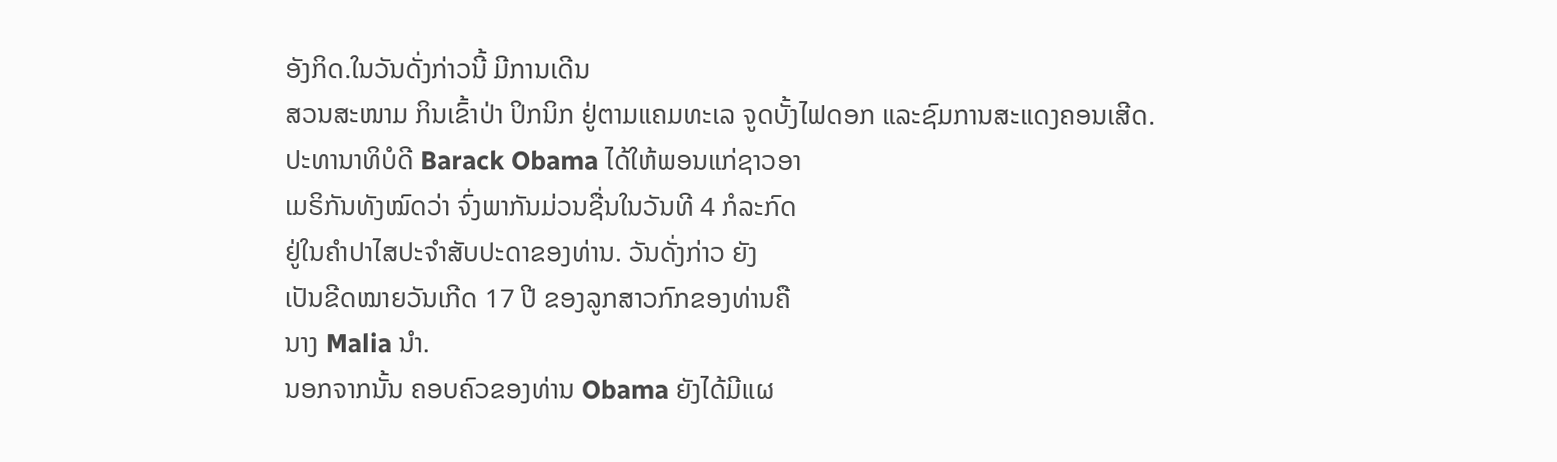ອັງກິດ.ໃນວັນດັ່ງກ່າວນີ້ ມີການເດີນ
ສວນສະໜາມ ກິນເຂົ້າປ່າ ປິກນິກ ຢູ່ຕາມແຄມທະເລ ຈູດບັ້ງໄຟດອກ ແລະຊົມການສະແດງຄອນເສີດ.
ປະທານາທິບໍດີ Barack Obama ໄດ້ໃຫ້ພອນແກ່ຊາວອາ
ເມຣິກັນທັງໝົດວ່າ ຈົ່ງພາກັນມ່ວນຊື່ນໃນວັນທີ 4 ກໍລະກົດ
ຢູ່ໃນຄຳປາໄສປະຈຳສັບປະດາຂອງທ່ານ. ວັນດັ່ງກ່າວ ຍັງ
ເປັນຂີດໝາຍວັນເກີດ 17 ປີ ຂອງລູກສາວກົກຂອງທ່ານຄື
ນາງ Malia ນຳ.
ນອກຈາກນັ້ນ ຄອບຄົວຂອງທ່ານ Obama ຍັງໄດ້ມີແຜ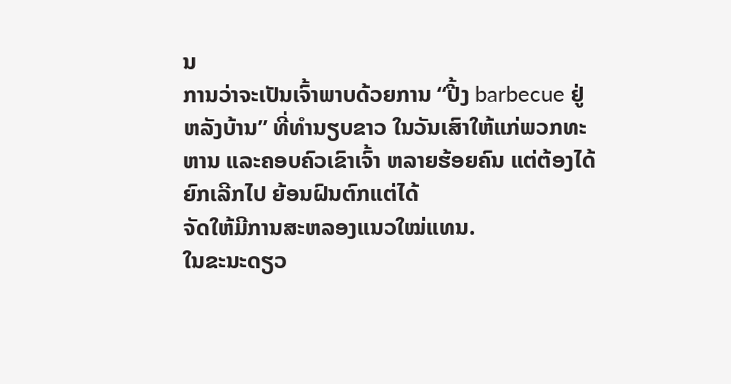ນ
ການວ່າຈະເປັນເຈົ້າພາບດ້ວຍການ “ປີ້ງ barbecue ຢູ່
ຫລັງບ້ານ” ທີ່ທຳນຽບຂາວ ໃນວັນເສົາໃຫ້ແກ່ພວກທະ
ຫານ ແລະຄອບຄົວເຂົາເຈົ້າ ຫລາຍຮ້ອຍຄົນ ແຕ່ຕ້ອງໄດ້ຍົກເລີກໄປ ຍ້ອນຝົນຕົກແຕ່ໄດ້
ຈັດໃຫ້ມີການສະຫລອງແນວໃໝ່ແທນ.
ໃນຂະນະດຽວ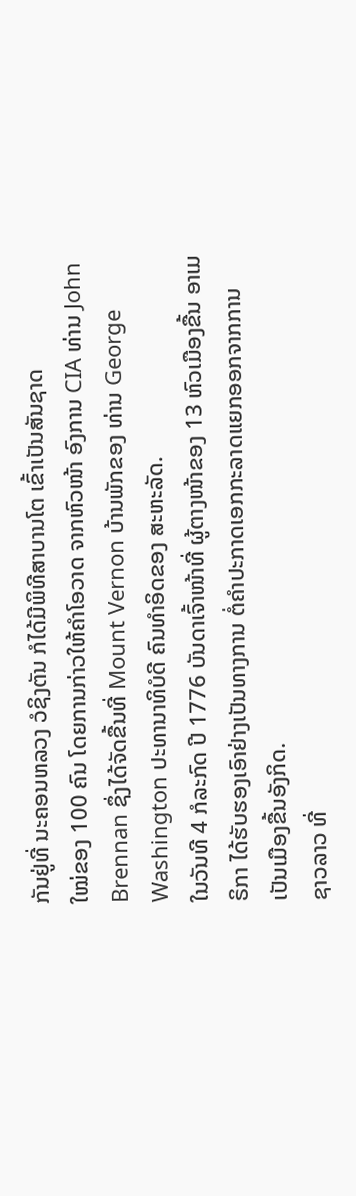ກັນຢູ່ທີ່ ນະຄອນຫລວງ ວໍຊິງຕັນ ກໍໄດ້ມີພິທີສາບານໂຕ ເຂົ້າເປັນສັນຊາດ
ໃໝ່ຂອງ 100 ຄົນ ໂດຍການກ່າວໃຫ້ຄຳໂອວາດ ຈາກຫົວໜ້າ ອົງການ CIA ທ່ານ John
Brennan ຊຶ່ງໄດ້ຈັດຂື້ນທີ່ Mount Vernon ບ້ານພັກຂອງ ທ່ານ George
Washington ປະທານາທິບໍດີ ຄົນທຳອິດຂອງ ສະຫະລັດ.
ໃນວັນທີ 4 ກໍລະກົດ ປີ 1776 ບັນດາເຈົ້າໜ້າທີ່ ຜູ້ຕາງໜ້າຂອງ 13 ຫົວເມືອງຂື້ນ ອາເມ
ຣິກາ ໄດ້ຮັບຮອງເອົາຢ່າງເປັນທາງການ ຕໍ່ຄຳປະກາດເອກກະລາດແຍກອອກຈາກການ
ເປັນເມືອງຂື້ນອັງກິດ.
ຊາວລາວ ທີ່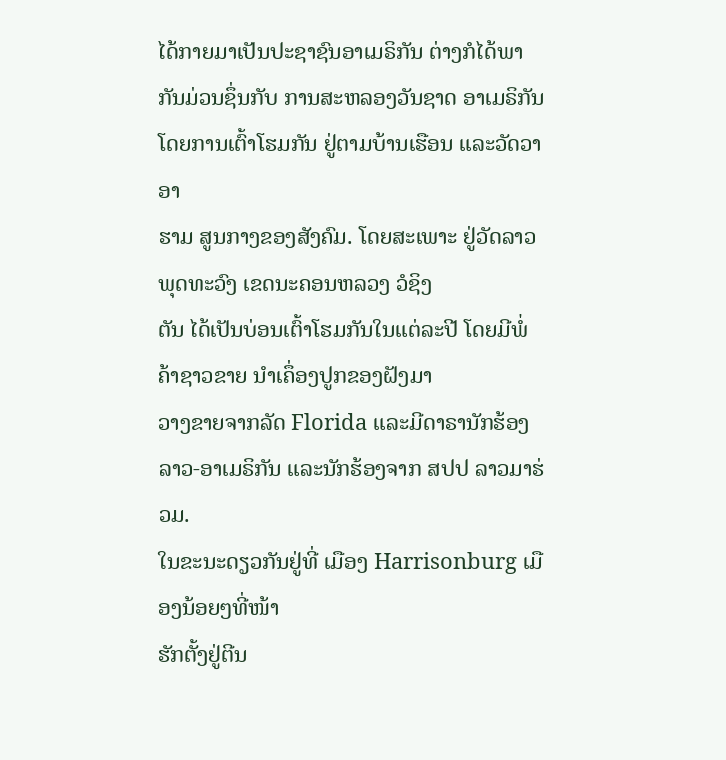ໄດ້ກາຍມາເປັນປະຊາຊົນອາເມຣິກັນ ຕ່າງກໍໄດ້ພາກັນມ່ວນຊຶ່ນກັບ ການສະຫລອງວັນຊາດ ອາເມຣິກັນ ໂດຍການເຕົ້າໂຮມກັນ ຢູ່ຕາມບ້ານເຮືອນ ແລະວັດວາອາ
ຮາມ ສູນກາງຂອງສັງຄົມ. ໂດຍສະເພາະ ຢູ່ວັດລາວພຸດທະວົງ ເຂດນະຄອນຫລວງ ວໍຊິງ
ຕັນ ໄດ້ເປັນບ່ອນເຕົ້າໂຮມກັນໃນແຕ່ລະປີ ໂດຍມີພໍ່ຄ້າຊາວຂາຍ ນຳເຄຶ່ອງປູກຂອງຝັງມາ
ວາງຂາຍຈາກລັດ Florida ແລະມີດາຣານັກຮ້ອງລາວ-ອາເມຣິກັນ ແລະນັກຮ້ອງຈາກ ສປປ ລາວມາຮ່ວມ.
ໃນຂະນະດຽວກັນຢູ່ທີ່ ເມືອງ Harrisonburg ເມືອງນ້ອຍໆທີ່ໜ້າ
ຮັກຕັ້ງຢູ່ຕີນ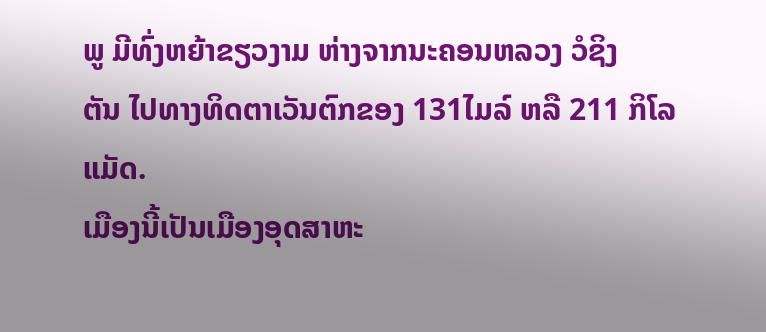ພູ ມີທົ່ງຫຍ້າຂຽວງາມ ຫ່າງຈາກນະຄອນຫລວງ ວໍຊິງ
ຕັນ ໄປທາງທິດຕາເວັນຕົກຂອງ 131ໄມລ໌ ຫລື 211 ກິໂລແມັດ.
ເມືອງນີ້ເປັນເມືອງອຸດສາຫະ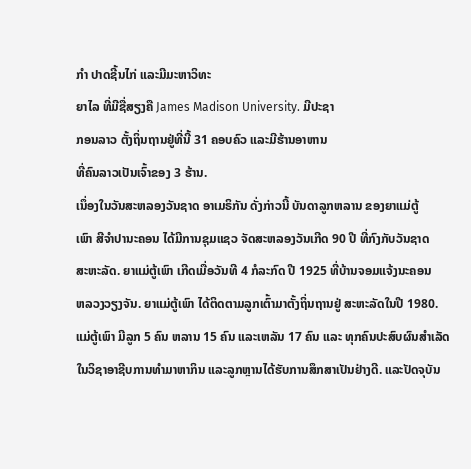ກຳ ປາດຊີ້ນໄກ່ ແລະມີມະຫາວິທະ
ຍາໄລ ທີ່ມີຊື່ສຽງຄື James Madison University. ມີປະຊາ
ກອນລາວ ຕັ້ງຖິ່ນຖານຢູ່ທີ່ນີ້ 31 ຄອບຄົວ ແລະມີຮ້ານອາຫານ
ທີ່ຄົນລາວເປັນເຈົ້າຂອງ 3 ຮ້ານ.
ເນຶ່ອງໃນວັນສະຫລອງວັນຊາດ ອາເມຣິກັນ ດັ່ງກ່າວນີ້ ບັນດາລູກຫລານ ຂອງຍາແມ່ຕູ້
ເພົາ ສີຈຳປານະຄອນ ໄດ້ມີການຊຸມແຊວ ຈັດສະຫລອງວັນເກີດ 90 ປີ ທີ່ກົງກັບວັນຊາດ
ສະຫະລັດ. ຍາແມ່ຕູ້ເພົາ ເກີດເມື່ອວັນທີ 4 ກໍລະກົດ ປີ 1925 ທີ່ບ້ານຈອມແຈ້ງນະຄອນ
ຫລວງວຽງຈັນ. ຍາແມ່ຕູ້ເພົາ ໄດ້ຕິດຕາມລູກເຕົ້າມາຕັ້ງຖິ່ນຖານຢູ່ ສະຫະລັດໃນປີ 1980.
ແມ່ຕູ້ເພົາ ມີລູກ 5 ຄົນ ຫລານ 15 ຄົນ ແລະເຫລັນ 17 ຄົນ ແລະ ທຸກຄົນປະສົບຜົນສຳເລັດໃນວິຊາອາຊີບການທຳມາຫາກິນ ແລະລູກຫຼານໄດ້ຮັບການສຶກສາເປັນຢ່າງດີ. ແລະປັດຈຸບັນ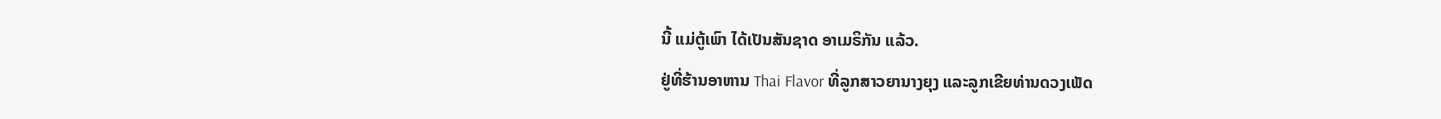ນີ້ ແມ່ຕູ້ເພົາ ໄດ້ເປັນສັນຊາດ ອາເມຣິກັນ ແລ້ວ.
ຢູ່ທີ່ຮ້ານອາຫານ Thai Flavor ທີ່ລູກສາວຍານາງຍຸງ ແລະລູກເຂີຍທ່ານດວງເພັດ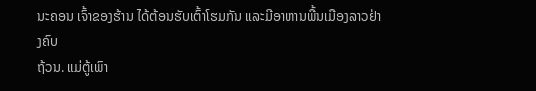ນະຄອນ ເຈົ້າຂອງຮ້ານ ໄດ້ຕ້ອນຮັບເຕົ້າໂຮມກັນ ແລະມີອາຫານພື້ນເມືອງລາວຢ່າງຄົບ
ຖ້ວນ. ແມ່ຕູ້ເພົາ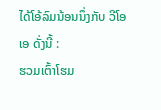ໄດ້ໂອ້ລົມນ້ອນນຶ່ງກັບ ວີໂອເອ ດັ່ງນີ້ :
ຮວມເຕົ້າໂຮມ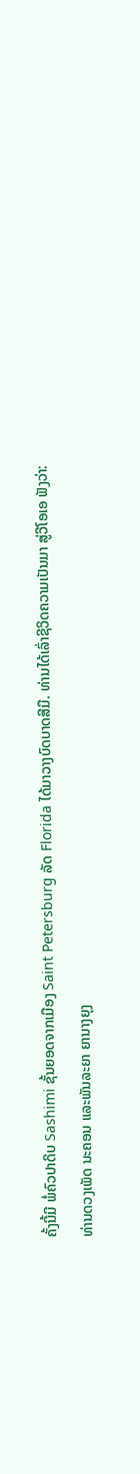ຄັ້ງນີ້ມີ ພໍ່ຄົວປາດິບ Sashimi ຊັ້ນຍອດຈາກເມືອງ Saint Petersburg ລັດ Florida ໄດ້ມາວາງບົດບາດສີມື. ທ່ານໄດ້ເລົ່າຊີວິດຄວາມເປັນມາ ສູ່ວີໂອເອ ຟັງວ່າ:
ທ່ານດວງເພັດ ນະຄອນ ແລະພັນລະຍາ ຍານາງຍຸງ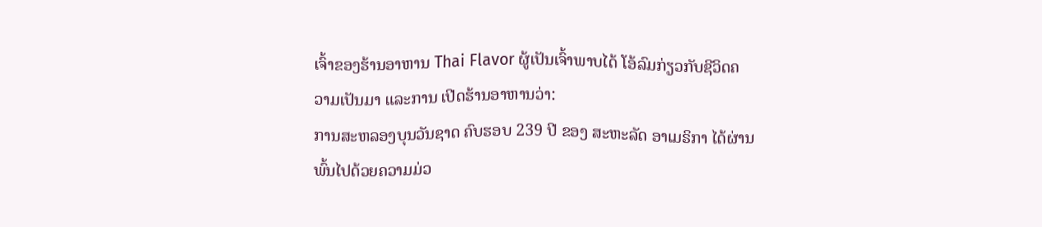ເຈົ້າຂອງຮ້ານອາຫານ Thai Flavor ຜູ້ເປັນເຈົ້າພາບໄດ້ ໂອ້ລົມກ່ຽວກັບຊີວິດຄວາມເປັນມາ ແລະການ ເປີດຮ້ານອາຫານວ່າ:
ການສະຫລອງບຸນວັນຊາດ ຄົບຮອບ 239 ປີ ຂອງ ສະຫະລັດ ອາເມຣິກາ ໄດ້ຜ່ານພົ້ນໄປດ້ວຍຄວາມມ່ວ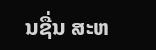ນຊື່ນ ສະຫ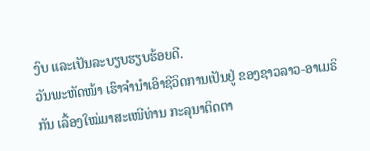ງົບ ແລະເປັນລະບຽບຮຽບຮ້ອຍດີ.
ວັນພະຫັດໜ້າ ເຮົາຈຳນຳເອົາຊີວິດການເປັນຢູ່ ຂອງຊາວລາວ-ອາເມຣິກັນ ເລື້ອງໃໝ່ມາສະເໜີທ່ານ ກະລຸນາຕິດຕາ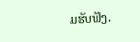ມຮັບຟັງ.